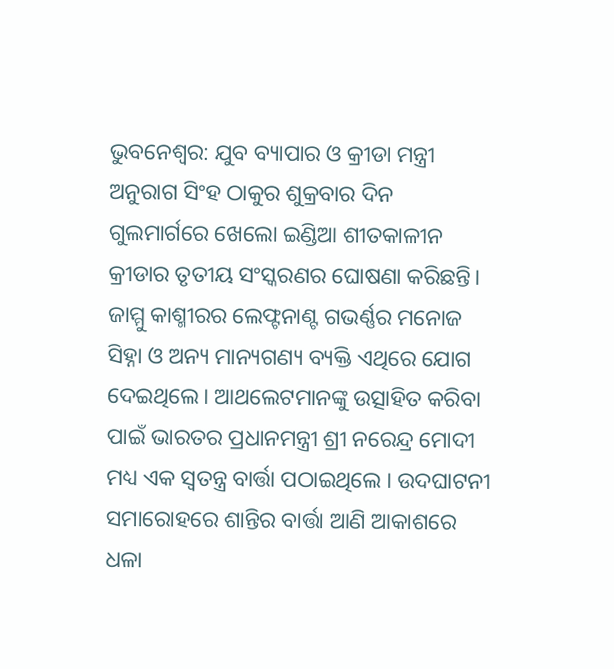ଭୁବନେଶ୍ବର: ଯୁବ ବ୍ୟାପାର ଓ କ୍ରୀଡା ମନ୍ତ୍ରୀ ଅନୁରାଗ ସିଂହ ଠାକୁର ଶୁକ୍ରବାର ଦିନ ଗୁଲମାର୍ଗରେ ଖେଲୋ ଇଣ୍ଡିଆ ଶୀତକାଳୀନ କ୍ରୀଡାର ତୃତୀୟ ସଂସ୍କରଣର ଘୋଷଣା କରିଛନ୍ତି। ଜାମ୍ମୁ କାଶ୍ମୀରର ଲେଫ୍ଟନାଣ୍ଟ ଗଭର୍ଣ୍ଣର ମନୋଜ ସିହ୍ନା ଓ ଅନ୍ୟ ମାନ୍ୟଗଣ୍ୟ ବ୍ୟକ୍ତି ଏଥିରେ ଯୋଗ ଦେଇଥିଲେ। ଆଥଲେଟମାନଙ୍କୁ ଉତ୍ସାହିତ କରିବା ପାଇଁ ଭାରତର ପ୍ରଧାନମନ୍ତ୍ରୀ ଶ୍ରୀ ନରେନ୍ଦ୍ର ମୋଦୀ ମଧ୍ୟ ଏକ ସ୍ୱତନ୍ତ୍ର ବାର୍ତ୍ତା ପଠାଇଥିଲେ । ଉଦଘାଟନୀ ସମାରୋହରେ ଶାନ୍ତିର ବାର୍ତ୍ତା ଆଣି ଆକାଶରେ ଧଳା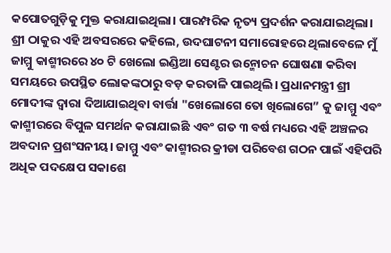କପୋତଗୁଡ଼ିକୁ ମୁକ୍ତ କରାଯାଇଥିଲା। ପାରମ୍ପରିକ ନୃତ୍ୟ ପ୍ରଦର୍ଶନ କରାଯାଇଥିଲା।
ଶ୍ରୀ ଠାକୁର ଏହି ଅବସରରେ କହିଲେ, ଉଦଘାଟନୀ ସମାରୋହରେ ଥିଲାବେଳେ ମୁଁ ଜାମ୍ମୁ କାଶ୍ମୀରରେ ୪୦ ଟି ଖେଲୋ ଇଣ୍ଡିଆ ସେଣ୍ଟର ଉନ୍ମୋଚନ ଘୋଷଣା କରିବା ସମୟରେ ଉପସ୍ଥିତ ଲୋକଙ୍କଠାରୁ ବଡ଼ କରତାଳି ପାଇଥିଲି। ପ୍ରଧାନମନ୍ତ୍ରୀ ଶ୍ରୀ ମୋଦୀଙ୍କ ଦ୍ୱାରା ଦିଆଯାଇଥିବା ବାର୍ତ୍ତା "ଖେଲୋଗେ ତୋ ଖିଲୋଗେ” କୁ ଜାମ୍ମୁ ଏବଂ କାଶ୍ମୀରରେ ବିପୁଳ ସମର୍ଥନ କରାଯାଇଛି ଏବଂ ଗତ ୩ ବର୍ଷ ମଧ୍ୟରେ ଏହି ଅଞ୍ଚଳର ଅବଦାନ ପ୍ରଶଂସନୀୟ। ଜାମ୍ମୁ ଏବଂ କାଶ୍ମୀରର କ୍ରୀଡା ପରିବେଶ ଗଠନ ପାଇଁ ଏହିପରି ଅଧିକ ପଦକ୍ଷେପ ସକାଶେ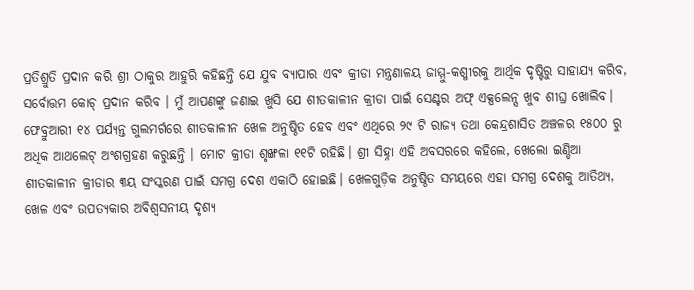ପ୍ରତିଶ୍ରୁତି ପ୍ରଦାନ କରି ଶ୍ରୀ ଠାକୁର ଆହୁରି କହିଛନ୍ତି ଯେ ଯୁବ ବ୍ୟାପାର ଏବଂ କ୍ରୀଡା ମନ୍ତ୍ରଣାଳୟ ଜାମ୍ମୁ-କଶ୍ମୀରକୁ ଆର୍ଥିକ ଦୃଷ୍ଟିରୁ ସାହାଯ୍ୟ କରିବ, ସର୍ବୋତ୍ତମ କୋଚ୍ ପ୍ରଦାନ କରିବ । ମୁଁ ଆପଣଙ୍କୁ ଜଣାଇ ଖୁସି ଯେ ଶୀତକାଳୀନ କ୍ରୀଡା ପାଇଁ ସେଣ୍ଟର ଅଫ୍ ଏକ୍ସଲେନ୍ସ ଖୁବ ଶୀଘ୍ର ଖୋଲିବ।
ଫେବ୍ରୁଆରୀ ୧୪ ପର୍ଯ୍ୟନ୍ତ ଗୁଲମର୍ଗରେ ଶୀତକାଳୀନ ଖେଳ ଅନୁଷ୍ଠିତ ହେବ ଏବଂ ଏଥିରେ ୨୯ ଟି ରାଜ୍ୟ ତଥା କେନ୍ଦ୍ରଶାସିତ ଅଞ୍ଚଳର ୧୫୦୦ ରୁ ଅଧିକ ଆଥଲେଟ୍ ଅଂଶଗ୍ରହଣ କରୁଛନ୍ତି । ମୋଟ କ୍ରୀଡା ଶୃଙ୍ଖଳା ୧୧ଟି ରହିଛି। ଶ୍ରୀ ସିହ୍ନା ଏହି ଅବସରରେ କହିଲେ, ଖେଲୋ ଇଣ୍ଡିଆ ଶୀତକାଳୀନ କ୍ରୀଡାର ୩ୟ ସଂସ୍କରଣ ପାଇଁ ସମଗ୍ର ଦେଶ ଏକାଠି ହୋଇଛି। ଖେଳଗୁଡ଼ିକ ଅନୁଷ୍ଠିତ ସମୟରେ ଏହା ସମଗ୍ର ଦେଶକୁ ଆତିଥ୍ୟ, ଖେଳ ଏବଂ ଉପତ୍ୟକାର ଅବିଶ୍ୱସନୀୟ ଦୃଶ୍ୟ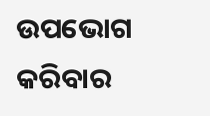ଉପଭୋଗ କରିବାର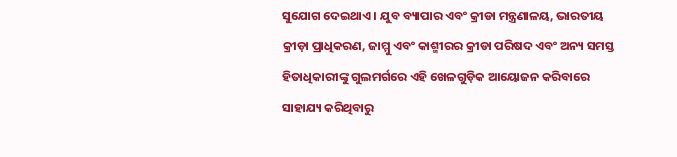ସୁଯୋଗ ଦେଇଥାଏ । ଯୁବ ବ୍ୟାପାର ଏବଂ କ୍ରୀଡା ମନ୍ତ୍ରଣାଳୟ, ଭାରତୀୟ କ୍ରୀଡ଼ା ପ୍ରାଧିକରଣ, ଜାମ୍ମୁ ଏବଂ କାଶ୍ମୀରର କ୍ରୀଡା ପରିଷଦ ଏବଂ ଅନ୍ୟ ସମସ୍ତ ହିତାଧିକାରୀଙ୍କୁ ଗୁଲମର୍ଗରେ ଏହି ଖେଳଗୁଡ଼ିକ ଆୟୋଜନ କରିବାରେ ସାହାଯ୍ୟ କରିଥିବାରୁ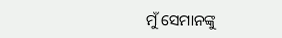ମୁଁ ସେମାନଙ୍କୁ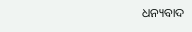ଧନ୍ୟବାଦ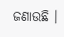ଜଣାଉଛି ।